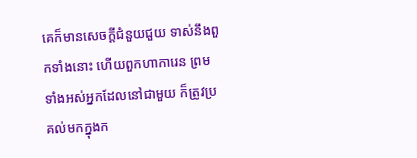គេក៏មានសេចក្ដីជំនួយជួយ ទាស់នឹងពួកទាំងនោះ ហើយពួកហាការេន ព្រមទាំងអស់អ្នកដែលនៅជាមួយ ក៏ត្រូវប្រគល់មកក្នុងក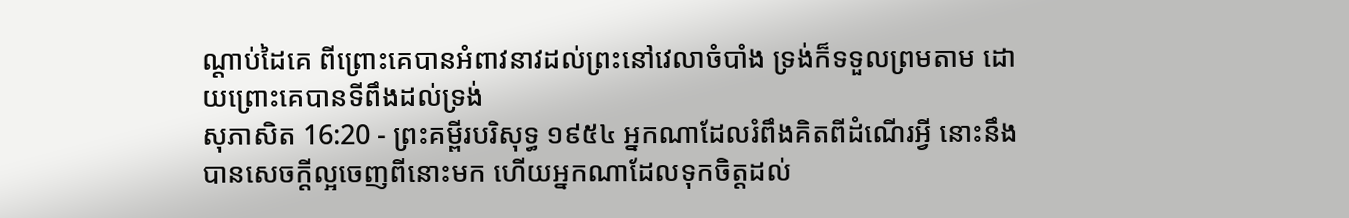ណ្តាប់ដៃគេ ពីព្រោះគេបានអំពាវនាវដល់ព្រះនៅវេលាចំបាំង ទ្រង់ក៏ទទួលព្រមតាម ដោយព្រោះគេបានទីពឹងដល់ទ្រង់
សុភាសិត 16:20 - ព្រះគម្ពីរបរិសុទ្ធ ១៩៥៤ អ្នកណាដែលរំពឹងគិតពីដំណើរអ្វី នោះនឹងបានសេចក្ដីល្អចេញពីនោះមក ហើយអ្នកណាដែលទុកចិត្តដល់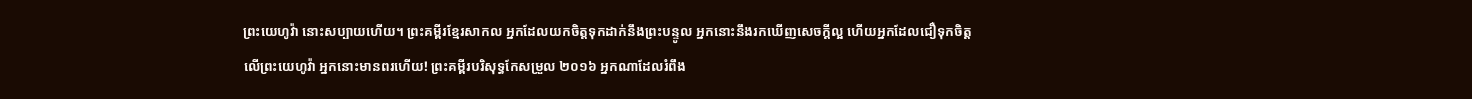ព្រះយេហូវ៉ា នោះសប្បាយហើយ។ ព្រះគម្ពីរខ្មែរសាកល អ្នកដែលយកចិត្តទុកដាក់នឹងព្រះបន្ទូល អ្នកនោះនឹងរកឃើញសេចក្ដីល្អ ហើយអ្នកដែលជឿទុកចិត្តលើព្រះយេហូវ៉ា អ្នកនោះមានពរហើយ! ព្រះគម្ពីរបរិសុទ្ធកែសម្រួល ២០១៦ អ្នកណាដែលរំពឹង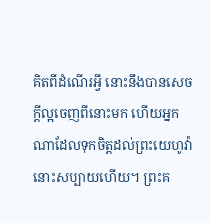គិតពីដំណើរអ្វី នោះនឹងបានសេចក្ដីល្អចេញពីនោះមក ហើយអ្នកណាដែលទុកចិត្តដល់ព្រះយេហូវ៉ា នោះសប្បាយហើយ។ ព្រះគ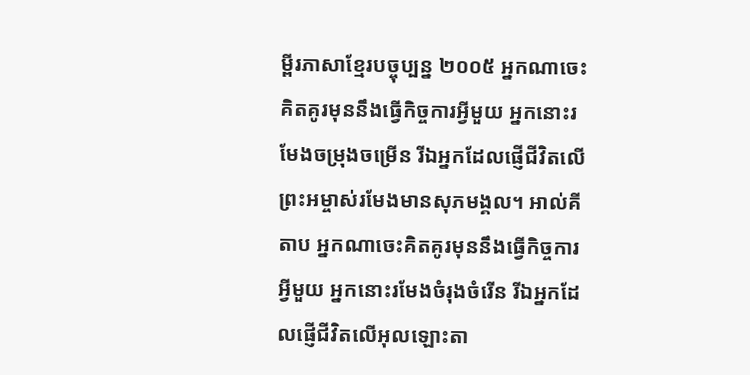ម្ពីរភាសាខ្មែរបច្ចុប្បន្ន ២០០៥ អ្នកណាចេះគិតគូរមុននឹងធ្វើកិច្ចការអ្វីមួយ អ្នកនោះរមែងចម្រុងចម្រើន រីឯអ្នកដែលផ្ញើជីវិតលើព្រះអម្ចាស់រមែងមានសុភមង្គល។ អាល់គីតាប អ្នកណាចេះគិតគូរមុននឹងធ្វើកិច្ចការអ្វីមួយ អ្នកនោះរមែងចំរុងចំរើន រីឯអ្នកដែលផ្ញើជីវិតលើអុលឡោះតា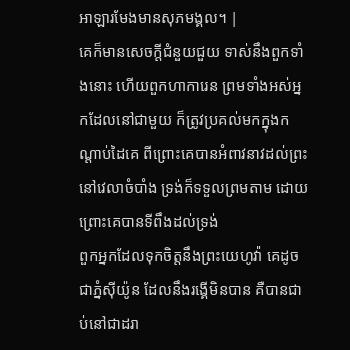អាឡារមែងមានសុភមង្គល។ |
គេក៏មានសេចក្ដីជំនួយជួយ ទាស់នឹងពួកទាំងនោះ ហើយពួកហាការេន ព្រមទាំងអស់អ្នកដែលនៅជាមួយ ក៏ត្រូវប្រគល់មកក្នុងកណ្តាប់ដៃគេ ពីព្រោះគេបានអំពាវនាវដល់ព្រះនៅវេលាចំបាំង ទ្រង់ក៏ទទួលព្រមតាម ដោយព្រោះគេបានទីពឹងដល់ទ្រង់
ពួកអ្នកដែលទុកចិត្តនឹងព្រះយេហូវ៉ា គេដូចជាភ្នំស៊ីយ៉ូន ដែលនឹងរង្គើមិនបាន គឺបានជាប់នៅជាដរា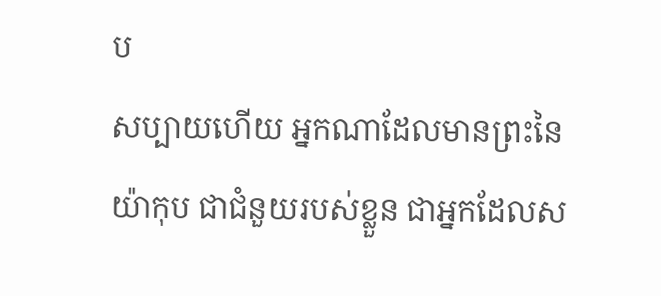ប
សប្បាយហើយ អ្នកណាដែលមានព្រះនៃយ៉ាកុប ជាជំនួយរបស់ខ្លួន ជាអ្នកដែលស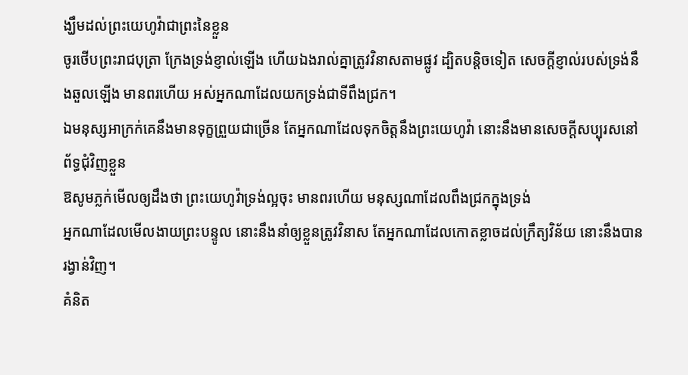ង្ឃឹមដល់ព្រះយេហូវ៉ាជាព្រះនៃខ្លួន
ចូរថើបព្រះរាជបុត្រា ក្រែងទ្រង់ខ្ញាល់ឡើង ហើយឯងរាល់គ្នាត្រូវវិនាសតាមផ្លូវ ដ្បិតបន្តិចទៀត សេចក្ដីខ្ញាល់របស់ទ្រង់នឹងឆួលឡើង មានពរហើយ អស់អ្នកណាដែលយកទ្រង់ជាទីពឹងជ្រក។
ឯមនុស្សអាក្រក់គេនឹងមានទុក្ខព្រួយជាច្រើន តែអ្នកណាដែលទុកចិត្តនឹងព្រះយេហូវ៉ា នោះនឹងមានសេចក្ដីសប្បុរសនៅព័ទ្ធជុំវិញខ្លួន
ឱសូមភ្លក់មើលឲ្យដឹងថា ព្រះយេហូវ៉ាទ្រង់ល្អចុះ មានពរហើយ មនុស្សណាដែលពឹងជ្រកក្នុងទ្រង់
អ្នកណាដែលមើលងាយព្រះបន្ទូល នោះនឹងនាំឲ្យខ្លួនត្រូវវិនាស តែអ្នកណាដែលកោតខ្លាចដល់ក្រឹត្យវិន័យ នោះនឹងបានរង្វាន់វិញ។
គំនិត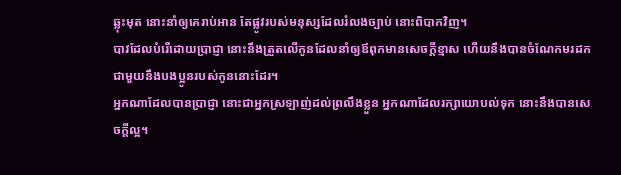ឆ្លុះមុត នោះនាំឲ្យគេរាប់អាន តែផ្លូវរបស់មនុស្សដែលរំលងច្បាប់ នោះពិបាកវិញ។
បាវដែលបំរើដោយប្រាជ្ញា នោះនឹងត្រួតលើកូនដែលនាំឲ្យឪពុកមានសេចក្ដីខ្មាស ហើយនឹងបានចំណែកមរដកជាមួយនឹងបងប្អូនរបស់កូននោះដែរ។
អ្នកណាដែលបានប្រាជ្ញា នោះជាអ្នកស្រឡាញ់ដល់ព្រលឹងខ្លួន អ្នកណាដែលរក្សាយោបល់ទុក នោះនឹងបានសេចក្ដីល្អ។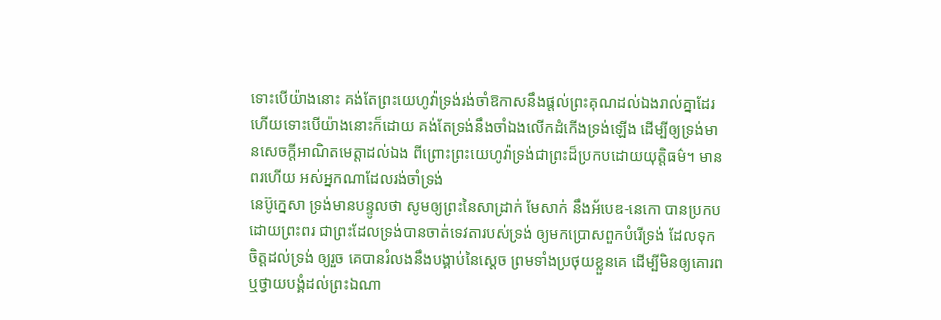ទោះបើយ៉ាងនោះ គង់តែព្រះយេហូវ៉ាទ្រង់រង់ចាំឱកាសនឹងផ្តល់ព្រះគុណដល់ឯងរាល់គ្នាដែរ ហើយទោះបើយ៉ាងនោះក៏ដោយ គង់តែទ្រង់នឹងចាំឯងលើកដំកើងទ្រង់ឡើង ដើម្បីឲ្យទ្រង់មានសេចក្ដីអាណិតមេត្តាដល់ឯង ពីព្រោះព្រះយេហូវ៉ាទ្រង់ជាព្រះដ៏ប្រកបដោយយុត្តិធម៌។ មានពរហើយ អស់អ្នកណាដែលរង់ចាំទ្រង់
នេប៊ូក្នេសា ទ្រង់មានបន្ទូលថា សូមឲ្យព្រះនៃសាដ្រាក់ មែសាក់ នឹងអ័បេឌ-នេកោ បានប្រកបដោយព្រះពរ ជាព្រះដែលទ្រង់បានចាត់ទេវតារបស់ទ្រង់ ឲ្យមកប្រោសពួកបំរើទ្រង់ ដែលទុកចិត្តដល់ទ្រង់ ឲ្យរួច គេបានរំលងនឹងបង្គាប់នៃស្តេច ព្រមទាំងប្រថុយខ្លួនគេ ដើម្បីមិនឲ្យគោរព ឬថ្វាយបង្គំដល់ព្រះឯណា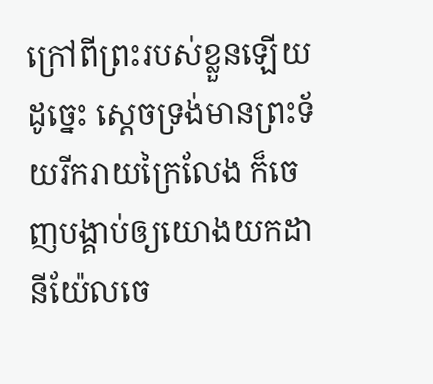ក្រៅពីព្រះរបស់ខ្លួនឡើយ
ដូច្នេះ ស្តេចទ្រង់មានព្រះទ័យរីករាយក្រៃលែង ក៏ចេញបង្គាប់ឲ្យយោងយកដានីយ៉ែលចេ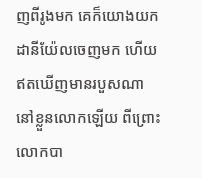ញពីរូងមក គេក៏យោងយកដានីយ៉ែលចេញមក ហើយឥតឃើញមានរបួសណានៅខ្លួនលោកឡើយ ពីព្រោះលោកបា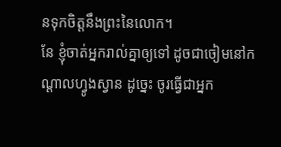នទុកចិត្តនឹងព្រះនៃលោក។
នែ ខ្ញុំចាត់អ្នករាល់គ្នាឲ្យទៅ ដូចជាចៀមនៅកណ្តាលហ្វូងស្វាន ដូច្នេះ ចូរធ្វើជាអ្នក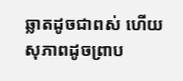ឆ្លាតដូចជាពស់ ហើយសុភាពដូចព្រាប